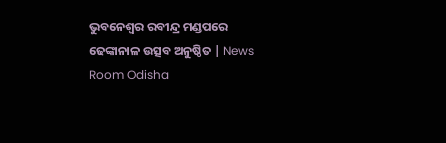ଭୁବନେଶ୍ୱର ରବୀନ୍ଦ୍ର ମଣ୍ଡପରେ ଢେଙ୍କାନାଳ ଉତ୍ସବ ଅନୁଷ୍ଠିତ | News Room Odisha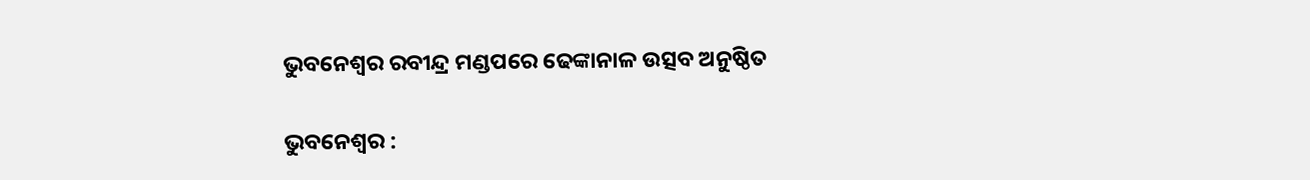ଭୁବନେଶ୍ୱର ରବୀନ୍ଦ୍ର ମଣ୍ଡପରେ ଢେଙ୍କାନାଳ ଉତ୍ସବ ଅନୁଷ୍ଠିତ

ଭୁବନେଶ୍ବର :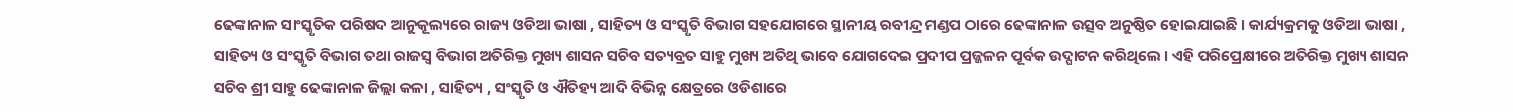ଢେଙ୍କାନାଳ ସାଂସ୍କୃତିକ ପରିଷଦ ଆନୁକୂଲ୍ୟରେ ରାଜ୍ୟ ଓଡିଆ ଭାଷା , ସାହିତ୍ୟ ଓ ସଂସ୍କୃତି ବିଭାଗ ସହଯୋଗରେ ସ୍ଥାନୀୟ ରବୀନ୍ଦ୍ର ମଣ୍ଡପ ଠାରେ ଢେଙ୍କାନାଳ ଉତ୍ସବ ଅନୁଷ୍ଠିତ ହୋଇଯାଇଛି । କାର୍ଯ୍ୟକ୍ରମକୁ ଓଡିଆ ଭାଷା , ସାହିତ୍ୟ ଓ ସଂସ୍କୃତି ବିଭାଗ ତଥା ରାଜସ୍ବ ବିଭାଗ ଅତିରିକ୍ତ ମୁଖ୍ୟ ଶାସନ ସଚିବ ସତ୍ୟବ୍ରତ ସାହୁ ମୁଖ୍ୟ ଅତିଥି ଭାବେ ଯୋଗଦେଇ ପ୍ରଦୀପ ପ୍ରଜ୍ଜଳନ ପୂର୍ବକ ଉଦ୍ଘାଟନ କରିଥିଲେ । ଏହି ପରିପ୍ରେକ୍ଷୀରେ ଅତିରିକ୍ତ ମୁଖ୍ୟ ଶାସନ ସଚିବ ଶ୍ରୀ ସାହୁ ଢେଙ୍କାନାଳ ଜିଲ୍ଲା କଳା , ସାହିତ୍ୟ , ସଂସ୍କୃତି ଓ ଐତିହ୍ୟ ଆଦି ବିଭିନ୍ନ କ୍ଷେତ୍ରରେ ଓଡିଶାରେ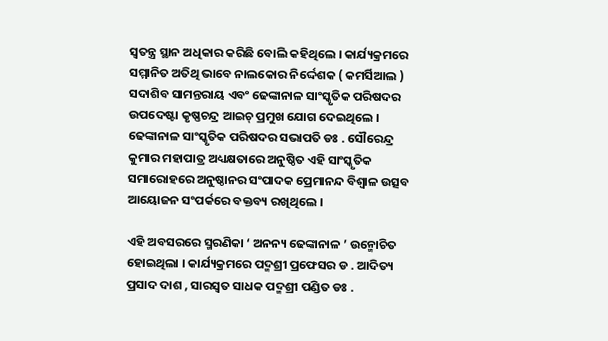ସ୍ବତନ୍ତ୍ର ସ୍ଥାନ ଅଧିକାର କରିଛି ବୋଲି କହିଥିଲେ । କାର୍ଯ୍ୟକ୍ରମରେ ସମ୍ମାନିତ ଅତିଥି ଭାବେ ନାଲକୋର ନିର୍ଦ୍ଦେଶକ ( କମର୍ସିଆଲ ) ସଦାଶିବ ସାମନ୍ତରାୟ ଏବଂ ଢେଙ୍କାନାଳ ସାଂସ୍କୃତିକ ପରିଷଦର ଉପଦେଷ୍ଟା କୃଷ୍ଣଚନ୍ଦ୍ର ଆଇଚ୍ ପ୍ରମୁଖ ଯୋଗ ଦେଇଥିଲେ । ଢେଙ୍କାନାଳ ସାଂସ୍କୃତିକ ପରିଷଦର ସଭାପତି ଡଃ . ସୌରେନ୍ଦ୍ର କୁମାର ମହାପାତ୍ର ଅଧ୍ୟକ୍ଷତାରେ ଅନୁଷ୍ଠିତ ଏହି ସାଂସ୍କୃତିକ ସମାରୋହରେ ଅନୁଷ୍ଠାନର ସଂପାଦକ ପ୍ରେମାନନ୍ଦ ବିଶ୍ବାଳ ଉତ୍ସବ ଆୟୋଜନ ସଂପର୍କରେ ବକ୍ତବ୍ୟ ରଖିଥିଲେ ।

ଏହି ଅବସରରେ ସ୍ମରଣିକା ‘ ଅନନ୍ୟ ଢେଙ୍କାନାଳ ’ ଉନ୍ମୋଚିତ ହୋଇଥିଲା । କାର୍ଯ୍ୟକ୍ରମରେ ପଦ୍ମଶ୍ରୀ ପ୍ରଫେସର ଡ . ଆଦିତ୍ୟ ପ୍ରସାଦ ଦାଶ , ସାରସ୍ବତ ସାଧକ ପଦ୍ମଶ୍ରୀ ପଣ୍ଡିତ ଡଃ .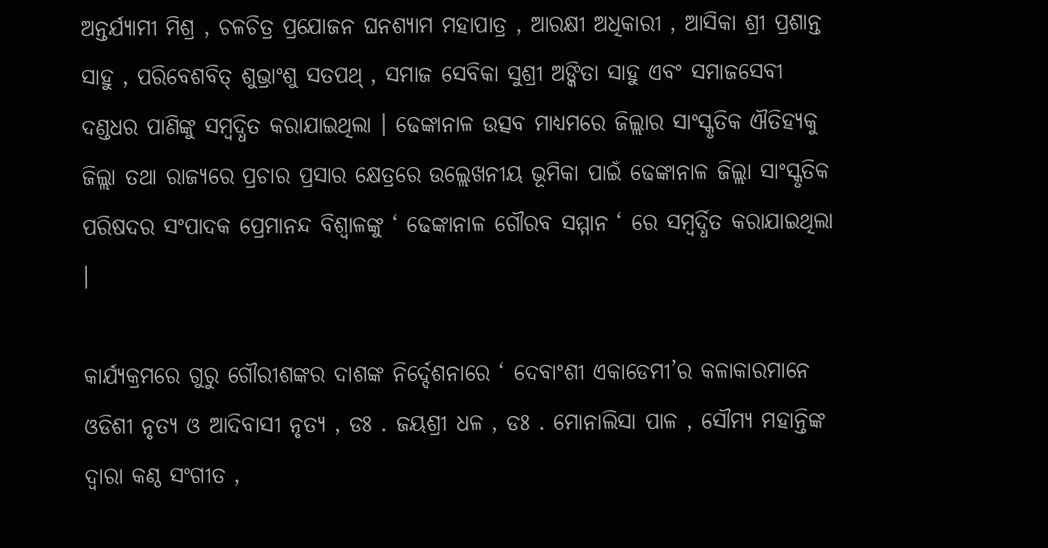ଅନ୍ତର୍ଯ୍ୟାମୀ ମିଶ୍ର , ଚଳଚିତ୍ର ପ୍ରଯୋଜନ ଘନଶ୍ୟାମ ମହାପାତ୍ର , ଆରକ୍ଷୀ ଅଧିକାରୀ , ଆସିକା ଶ୍ରୀ ପ୍ରଶାନ୍ତ ସାହୁ , ପରିବେଶବିତ୍ ଶୁଭ୍ରାଂଶୁ ସତପଥ୍ , ସମାଜ ସେବିକା ସୁଶ୍ରୀ ଅଙ୍କିତା ସାହୁ ଏବଂ ସମାଜସେବୀ ଦଣ୍ଡଧର ପାଣିଙ୍କୁ ସମ୍ବଦ୍ଧିତ କରାଯାଇଥିଲା । ଢେଙ୍କାନାଳ ଉତ୍ସବ ମାଧ୍ୟମରେ ଜିଲ୍ଲାର ସାଂସ୍କୃତିକ ଐତିହ୍ୟକୁ ଜିଲ୍ଲା ତଥା ରାଜ୍ୟରେ ପ୍ରଚାର ପ୍ରସାର କ୍ଷେତ୍ରରେ ଉଲ୍ଲେଖନୀୟ ଭୂମିକା ପାଇଁ ଢେଙ୍କାନାଳ ଜିଲ୍ଲା ସାଂସ୍କୃତିକ ପରିଷଦର ସଂପାଦକ ପ୍ରେମାନନ୍ଦ ବିଶ୍ବାଳଙ୍କୁ ‘ ଢେଙ୍କାନାଳ ଗୌରବ ସମ୍ମାନ ‘ ରେ ସମ୍ବର୍ଦ୍ଧିତ କରାଯାଇଥିଲା ।

କାର୍ଯ୍ୟକ୍ରମରେ ଗୁରୁ ଗୌରୀଶଙ୍କର ଦାଶଙ୍କ ନିର୍ଦ୍ଦେଶନାରେ ‘ ଦେବାଂଶୀ ଏକାଡେମୀ’ର କଳାକାରମାନେ ଓଡିଶୀ ନୃତ୍ୟ ଓ ଆଦିବାସୀ ନୃତ୍ୟ , ଡଃ . ଜୟଶ୍ରୀ ଧଳ , ଡଃ . ମୋନାଲିସା ପାଳ , ସୌମ୍ୟ ମହାନ୍ତିଙ୍କ ଦ୍ବାରା କଣ୍ଠ ସଂଗୀତ ,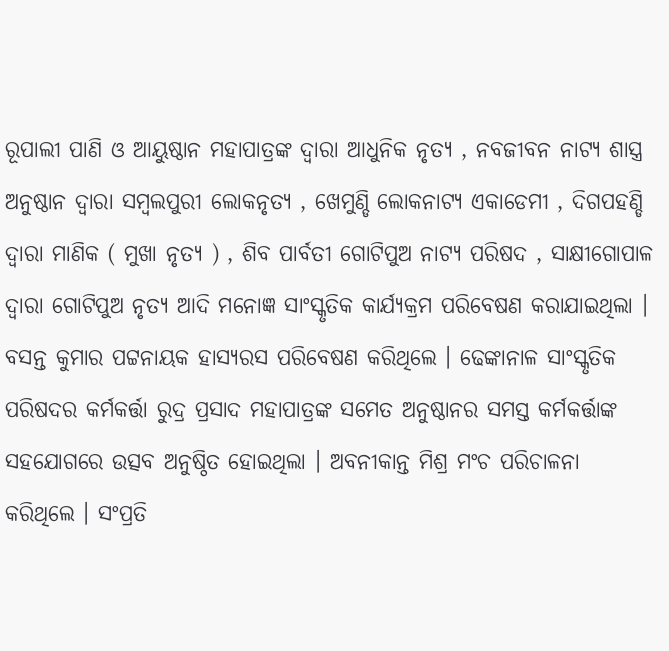ରୂପାଲୀ ପାଣି ଓ ଆୟୁଷ୍ଠାନ ମହାପାତ୍ରଙ୍କ ଦ୍ବାରା ଆଧୁନିକ ନୃତ୍ୟ , ନବଜୀବନ ନାଟ୍ୟ ଶାସ୍ତ୍ର ଅନୁଷ୍ଠାନ ଦ୍ବାରା ସମ୍ବଲପୁରୀ ଲୋକନୃତ୍ୟ , ଖେମୁଣ୍ଡି ଲୋକନାଟ୍ୟ ଏକାଡେମୀ , ଦିଗପହଣ୍ଡି ଦ୍ବାରା ମାଣିକ ( ମୁଖା ନୃତ୍ୟ ) , ଶିବ ପାର୍ବତୀ ଗୋଟିପୁଅ ନାଟ୍ୟ ପରିଷଦ , ସାକ୍ଷୀଗୋପାଳ ଦ୍ବାରା ଗୋଟିପୁଅ ନୃତ୍ୟ ଆଦି ମନୋଜ୍ଞ ସାଂସ୍କୃତିକ କାର୍ଯ୍ୟକ୍ରମ ପରିବେଷଣ କରାଯାଇଥିଲା । ବସନ୍ତ କୁମାର ପଟ୍ଟନାୟକ ହାସ୍ୟରସ ପରିବେଷଣ କରିଥିଲେ । ଢେଙ୍କାନାଳ ସାଂସ୍କୃତିକ ପରିଷଦର କର୍ମକର୍ତ୍ତା ରୁଦ୍ର ପ୍ରସାଦ ମହାପାତ୍ରଙ୍କ ସମେତ ଅନୁଷ୍ଠାନର ସମସ୍ତ କର୍ମକର୍ତ୍ତାଙ୍କ ସହଯୋଗରେ ଉତ୍ସବ ଅନୁଷ୍ଠିତ ହୋଇଥିଲା । ଅବନୀକାନ୍ତ ମିଶ୍ର ମଂଚ ପରିଚାଳନା କରିଥିଲେ । ସଂପ୍ରତି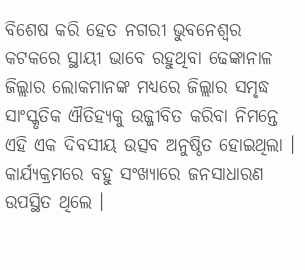ବିଶେଷ କରି ହେତ ନଗରୀ ଭୁବନେଶ୍ବର କଟକରେ ସ୍ଥାୟୀ ଭାବେ ରହୁଥିବା ଢେଙ୍କାନାଳ ଜିଲ୍ଲାର ଲୋକମାନଙ୍କ ମଧ୍ୟରେ ଜିଲ୍ଲାର ସମୃଦ୍ଧ ସାଂସ୍କୃତିକ ଐତିହ୍ୟକୁ ଉଜ୍ଜୀବିତ କରିବା ନିମନ୍ତେ ଏହି ଏକ ଦିବସୀୟ ଉତ୍ସବ ଅନୁଷ୍ଠିତ ହୋଇଥିଲା । କାର୍ଯ୍ୟକ୍ରମରେ ବହୁ ସଂଖ୍ୟାରେ ଜନସାଧାରଣ ଉପସ୍ଥିତ ଥିଲେ ।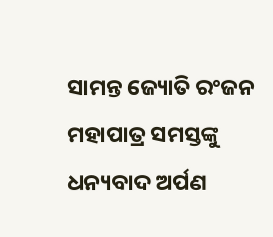ସାମନ୍ତ ଜ୍ୟୋତି ରଂଜନ ମହାପାତ୍ର ସମସ୍ତଙ୍କୁ ଧନ୍ୟବାଦ ଅର୍ପଣ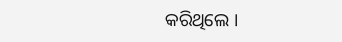କରିଥିଲେ ।